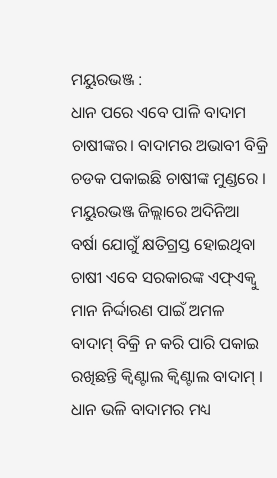ମୟୁରଭଞ୍ଜ :
ଧାନ ପରେ ଏବେ ପାଳି ବାଦାମ ଚାଷୀଙ୍କର। ବାଦାମର ଅଭାବୀ ବିକ୍ରି ଚଡକ ପକାଇଛି ଚାଷୀଙ୍କ ମୁଣ୍ଡରେ । ମୟୁରଭଞ୍ଜ ଜିଲ୍ଲାରେ ଅଦିନିଆ ବର୍ଷା ଯୋଗୁଁ କ୍ଷତିଗ୍ରସ୍ତ ହୋଇଥିବା ଚାଷୀ ଏବେ ସରକାରଙ୍କ ଏଫ୍ଏକ୍ୱୁ ମାନ ନିର୍ଦ୍ଦାରଣ ପାଇଁ ଅମଳ ବାଦାମ୍ ବିକ୍ରି ନ କରି ପାରି ପକାଇ ରଖିଛନ୍ତି କ୍ୱିଣ୍ଟାଲ କ୍ୱିଣ୍ଟାଲ ବାଦାମ୍ । ଧାନ ଭଳି ବାଦାମର ମଧ୍ୟ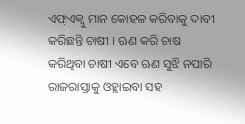ଏଫ୍ଏକ୍ୱୁ ମାନ କୋହଳ କରିବାକୁ ଦାବୀ କରିଛନ୍ତି ଚାଷୀ । ଋଣ କରି ଚାଷ କରିଥିବା ଚାଷୀ ଏବେ ଋଣ ସୁଝି ନପାରି ରାଜରାସ୍ତାକୁ ଓହ୍ଲାଇବା ସହ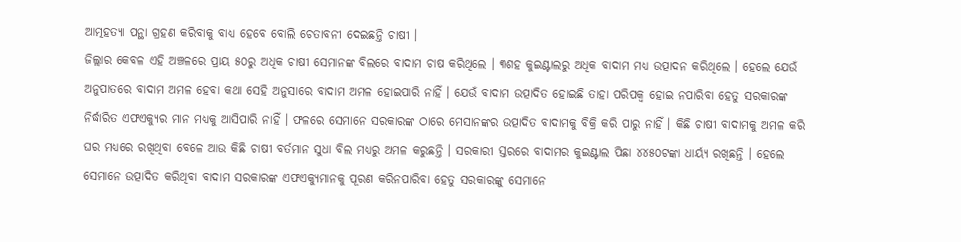ଆତ୍ମହତ୍ୟା ପନ୍ଥା ଗ୍ରହଣ କରିବାକୁ ବାଧ୍ୟ ହେବେ ବୋଲି ଚେତାବନୀ ଦେଇଛନ୍ତି ଚାଷୀ ।
ଜିଲ୍ଲାର କେବଳ ଏହି ଅଞ୍ଚଳରେ ପ୍ରାୟ ୫୦ରୁ ଅଧିକ ଚାଷୀ ସେମାନଙ୍କ ବିଲରେ ବାଦାମ ଚାଷ କରିଥିଲେ । ୩ଶହ କୁଇଣ୍ଟାଲରୁ ଅଧିକ ବାଦାମ ମଧ୍ୟ ଉତ୍ପାଦନ କରିଥିଲେ । ହେଲେ ଯେଉଁ ଅନୁପାତରେ ବାଦାମ ଅମଳ ହେବା କଥା ସେହି ଅନୁସାରେ ବାଦାମ ଅମଳ ହୋଇପାରି ନାହିଁ । ଯେଉଁ ବାଦାମ ଉତ୍ପାଦିତ ହୋଇଛି ତାହା ପରିପକ୍ୱ ହୋଇ ନପାରିବା ହେତୁ ସରକାରଙ୍କ ନିର୍ଦ୍ଧାରିତ ଏଫଏକ୍ୟୁର ମାନ ମଧ୍ୟକୁ ଆସିପାରି ନାହିଁ । ଫଳରେ ସେମାନେ ସରକାରଙ୍କ ଠାରେ ମେସାନଙ୍କର ଉତ୍ପାଦିତ ବାଦାମକୁ ବିକ୍ରି କରି ପାରୁ ନାହିଁ । କିଛି ଚାଷୀ ବାଦାମକୁ ଅମଳ କରି ଘର ମଧ୍ୟରେ ରଖିଥିବା ବେଳେ ଆଉ କିଛି ଚାଷୀ ବର୍ତମାନ ସୁଧା ବିଲ ମଧ୍ୟରୁ ଅମଳ କରୁଛନ୍ତି । ସରକାରୀ ସ୍ତରରେ ବାଦାମର କୁଇଣ୍ଟାଲ ପିଛା ୪୪୫୦ଟଙ୍କା ଧାର୍ୟ୍ୟ ରଖିଛନ୍ତି । ହେଲେ ସେମାନେ ଉତ୍ପାଦିତ କରିଥିବା ବାଦାମ ସରକାରଙ୍କ ଏଫଏକ୍ୟୁମାନକୁ ପୂରଣ କରିନପାରିବା ହେତୁ ସରକାରଙ୍କୁ ସେମାନେ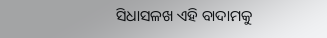ସିଧାସଳଖ ଏହି ବାଦାମକୁ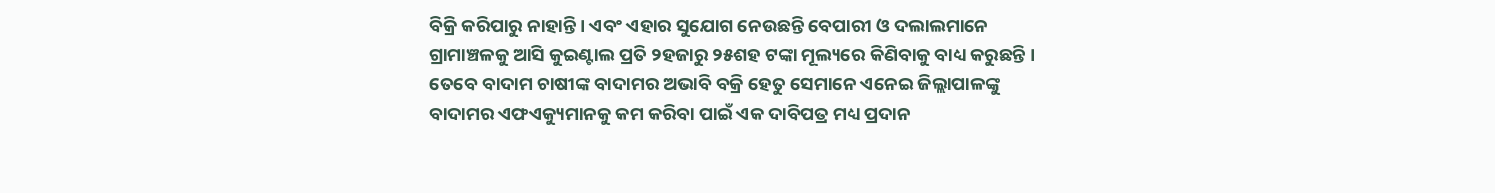ବିକ୍ରି କରିପାରୁ ନାହାନ୍ତି । ଏବଂ ଏହାର ସୁଯୋଗ ନେଉଛନ୍ତି ବେପାରୀ ଓ ଦଲାଲମାନେ ଗ୍ରାମାଞ୍ଚଳକୁ ଆସି କୁଇଣ୍ଟାଲ ପ୍ରତି ୨ହଜାରୁ ୨୫ଶହ ଟଙ୍କା ମୂଲ୍ୟରେ କିଣିବାକୁ ବାଧ୍ୟ କରୁଛନ୍ତି ।
ତେବେ ବାଦାମ ଚାଷୀଙ୍କ ବାଦାମର ଅଭାବି ବକ୍ରି ହେତୁ ସେମାନେ ଏନେଇ ଜିଲ୍ଲାପାଳଙ୍କୁ ବାଦାମର ଏଫଏକ୍ୟୁମାନକୁ କମ କରିବା ପାଇଁ ଏକ ଦାବିପତ୍ର ମଧ୍ୟ ପ୍ରଦାନ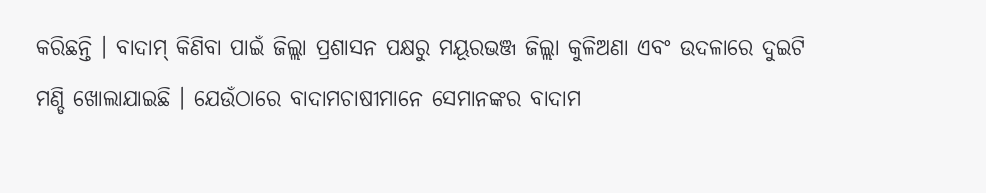କରିଛନ୍ତି । ବାଦାମ୍ କିଣିବା ପାଇଁ ଜିଲ୍ଲା ପ୍ରଶାସନ ପକ୍ଷରୁ ମୟୂରଭଞ୍ଜ ଜିଲ୍ଲା କୁଳିଅଣା ଏବଂ ଉଦଳାରେ ଦୁଇଟି ମଣ୍ଡି ଖୋଲାଯାଇଛି । ଯେଉଁଠାରେ ବାଦାମଚାଷୀମାନେ ସେମାନଙ୍କର ବାଦାମ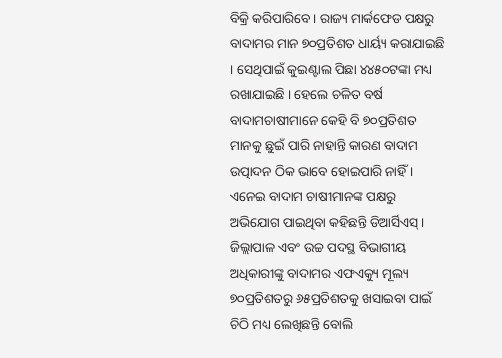ବିକ୍ରି କରିପାରିବେ । ରାଜ୍ୟ ମାର୍କଫେଡ ପକ୍ଷରୁ ବାଦାମର ମାନ ୭୦ପ୍ରତିଶତ ଧାର୍ୟ୍ୟ କରାଯାଇଛି । ସେଥିପାଇଁ କୁଇଣ୍ଟାଲ ପିଛା ୪୪୫୦ଟଙ୍କା ମଧ୍ୟ ରଖାଯାଇଛି । ହେଲେ ଚଳିତ ବର୍ଷ ବାଦାମଚାଷୀମାନେ କେହି ବି ୭୦ପ୍ରତିଶତ ମାନକୁ ଛୁଇଁ ପାରି ନାହାନ୍ତି କାରଣ ବାଦାମ ଉତ୍ପାଦନ ଠିକ ଭାବେ ହୋଇପାରି ନାହିଁ । ଏନେଇ ବାଦାମ ଚାଷୀମାନଙ୍କ ପକ୍ଷରୁ ଅଭିଯୋଗ ପାଇଥିବା କହିଛନ୍ତି ଡିଆର୍ସିଏସ୍ । ଜିଲ୍ଲାପାଳ ଏବଂ ଉଚ୍ଚ ପଦସ୍ଥ ବିଭାଗୀୟ ଅଧିକାରୀଙ୍କୁ ବାଦାମର ଏଫଏକ୍ୟୁ ମୂଲ୍ୟ ୭୦ପ୍ରତିଶତରୁ ୬୫ପ୍ରତିଶତକୁ ଖସାଇବା ପାଇଁ ଚିଠି ମଧ୍ୟ ଲେଖିଛନ୍ତି ବୋଲି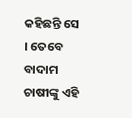କହିଛନ୍ତି ସେ । ତେବେ ବାଦାମ ଚାଷୀଙ୍କୁ ଏହି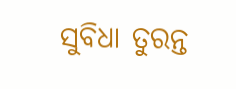ସୁବିଧା ତୁରନ୍ତ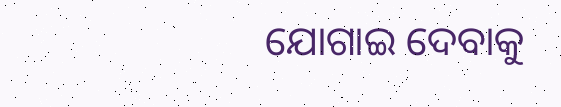ଯୋଗାଇ ଦେବାକୁ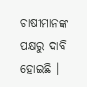ଚାଷୀମାନଙ୍କ ପକ୍ଷରୁ ଦାବି ହୋଇଛି ।